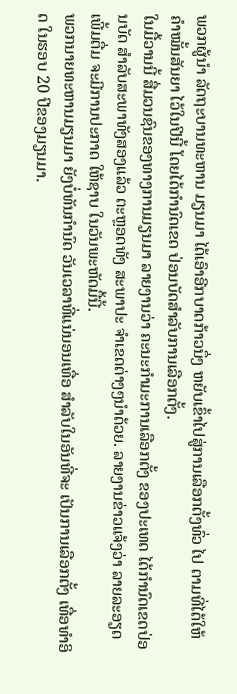ພວກຜູ້ນຳ ລັດຖະບານທະຫານ ມຽນມາ ໄດ້ເອົາອີກບາດກ້າວນຶ່ງ ຫຍັບເຂົ້າໄປສູ່ການເລືອກຕັ້ງທົ່ວ ໄປ ຕາມທີ່ໄດ້ໃຫ້ ຄຳໝັ້ນສັນຍາ ໄວ້ໃນປີນີ້ ໂດຍໄດ້ກຳນົດເຂດ ປ່ອນບັດສຳລັບການເລືອກຕັ້ງ.
ໃນມື້ວານນີ້ ສື່ມວນຊົນຂອງທາງການມຽນມາ ລາຍງານວ່າ ຄະນະກຳມະການເລືອກຕັ້ງ ຂອງປະເທດ ໄດ້ກຳນົດເຂດປ່ອນບັດ ສຳລັບສະພາທັງສອງແລ້ວ ຕະຫຼອດທັງ ສະພາປະ ຈຳເຂດຕ່າງໆນຳດ້ວຍ. ລາຍງານຂ່າວແຈ້ງວ່າ ລາຍລະອຽດເພີ້ມຕື່ມ ຈະມີການປະກາດ ໃຫ້ຊາບ ໃນວັນພະຫັດມື້ນີ້.
ພວກນາຍທະຫານມຽນມາ ຍັງບໍ່ທັນກຳນົດ ວັນເວລາທີ່ແນ່ນອນເທື່ອ ສຳລັບໃນອັນທີ່ຈະ ເປັນການເລືອກຕັ້ງ ເທື່ອທຳອິດ ໃນຮອບ 20 ປີຂອງມຽນມາ.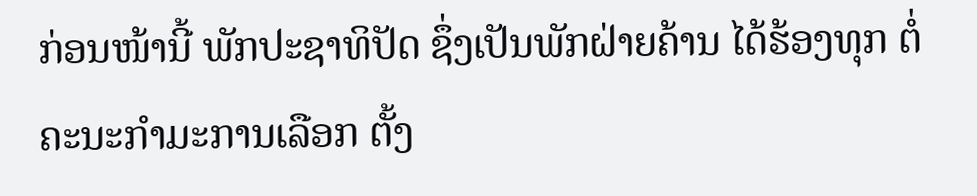ກ່ອນໜ້ານີ້ ພັກປະຊາທິປັດ ຊຶ່ງເປັນພັກຝ່າຍຄ້ານ ໄດ້ຮ້ອງທຸກ ຕໍ່ຄະນະກຳມະການເລືອກ ຕັ້ງ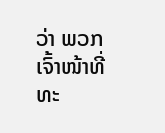ວ່າ ພວກເຈົ້າໜ້າທີ່ທະ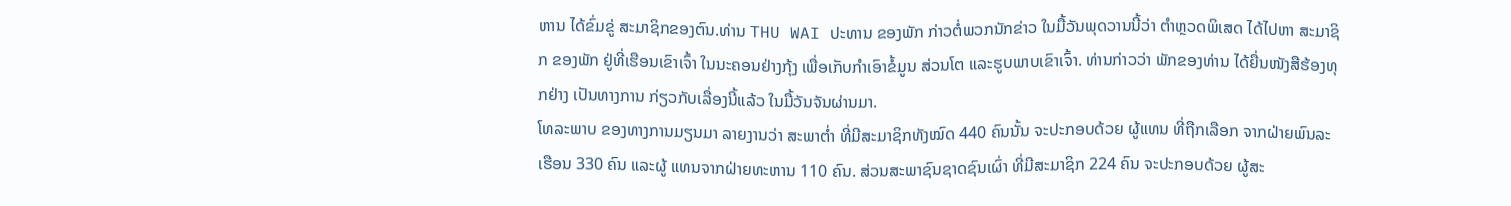ຫານ ໄດ້ຂົ່ມຂູ່ ສະມາຊິກຂອງຕົນ.ທ່ານ THU WAI ປະທານ ຂອງພັກ ກ່າວຕໍ່ພວກນັກຂ່າວ ໃນມື້ວັນພຸດວານນີ້ວ່າ ຕຳຫຼວດພິເສດ ໄດ້ໄປຫາ ສະມາຊິກ ຂອງພັກ ຢູ່ທີ່ເຮືອນເຂົາເຈົ້າ ໃນນະຄອນຢ່າງກຸ້ງ ເພື່ອເກັບກຳເອົາຂໍ້ມູນ ສ່ວນໂຕ ແລະຮູບພາບເຂົາເຈົ້າ. ທ່ານກ່າວວ່າ ພັກຂອງທ່ານ ໄດ້ຍື່ນໜັງສືຮ້ອງທຸກຢ່າງ ເປັນທາງການ ກ່ຽວກັບເລື່ອງນີ້ແລ້ວ ໃນມື້ວັນຈັນຜ່ານມາ.
ໂທລະພາບ ຂອງທາງການມຽນມາ ລາຍງານວ່າ ສະພາຕໍ່າ ທີ່ມີສະມາຊິກທັງໝົດ 440 ຄົນນັ້ນ ຈະປະກອບດ້ວຍ ຜູ້ແທນ ທີ່ຖືກເລືອກ ຈາກຝ່າຍພົນລະເຮືອນ 330 ຄົນ ແລະຜູ້ ແທນຈາກຝ່າຍທະຫານ 110 ຄົນ. ສ່ວນສະພາຊົນຊາດຊົນເຜົ່າ ທີ່ມີສະມາຊິກ 224 ຄົນ ຈະປະກອບດ້ວຍ ຜູ້ສະ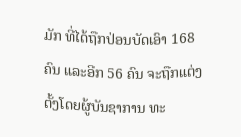ມັກ ທີ່ໄດ້ຖືກປ່ອນບັດເອົາ 168 ຄົນ ແລະອີກ 56 ຄົນ ຈະຖືກແຕ່ງ ຕັ້ງໂດຍຜູ້ບັນຊາການ ທະ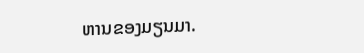ຫານຂອງມຽນມາ.